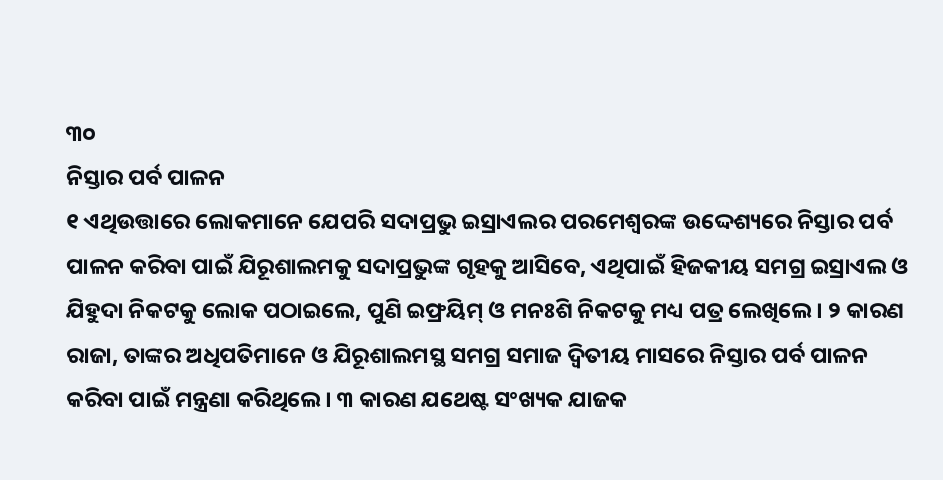୩୦
ନିସ୍ତାର ପର୍ବ ପାଳନ
୧ ଏଥିଉତ୍ତାରେ ଲୋକମାନେ ଯେପରି ସଦାପ୍ରଭୁ ଇସ୍ରାଏଲର ପରମେଶ୍ୱରଙ୍କ ଉଦ୍ଦେଶ୍ୟରେ ନିସ୍ତାର ପର୍ବ ପାଳନ କରିବା ପାଇଁ ଯିରୂଶାଲମକୁ ସଦାପ୍ରଭୁଙ୍କ ଗୃହକୁ ଆସିବେ, ଏଥିପାଇଁ ହିଜକୀୟ ସମଗ୍ର ଇସ୍ରାଏଲ ଓ ଯିହୁଦା ନିକଟକୁ ଲୋକ ପଠାଇଲେ, ପୁଣି ଇଫ୍ରୟିମ୍ ଓ ମନଃଶି ନିକଟକୁ ମଧ୍ୟ ପତ୍ର ଲେଖିଲେ। ୨ କାରଣ ରାଜା, ତାଙ୍କର ଅଧିପତିମାନେ ଓ ଯିରୂଶାଲମସ୍ଥ ସମଗ୍ର ସମାଜ ଦ୍ୱିତୀୟ ମାସରେ ନିସ୍ତାର ପର୍ବ ପାଳନ କରିବା ପାଇଁ ମନ୍ତ୍ରଣା କରିଥିଲେ। ୩ କାରଣ ଯଥେଷ୍ଟ ସଂଖ୍ୟକ ଯାଜକ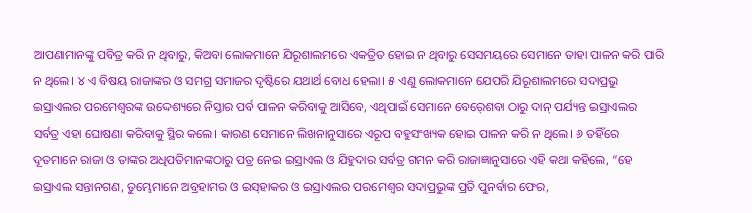ଆପଣାମାନଙ୍କୁ ପବିତ୍ର କରି ନ ଥିବାରୁ, କିଅବା ଲୋକମାନେ ଯିରୂଶାଲମରେ ଏକତ୍ରିତ ହୋଇ ନ ଥିବାରୁ ସେସମୟରେ ସେମାନେ ତାହା ପାଳନ କରି ପାରି ନ ଥିଲେ। ୪ ଏ ବିଷୟ ରାଜାଙ୍କର ଓ ସମଗ୍ର ସମାଜର ଦୃଷ୍ଟିରେ ଯଥାର୍ଥ ବୋଧ ହେଲା। ୫ ଏଣୁ ଲୋକମାନେ ଯେପରି ଯିରୂଶାଲମରେ ସଦାପ୍ରଭୁ ଇସ୍ରାଏଲର ପରମେଶ୍ୱରଙ୍କ ଉଦ୍ଦେଶ୍ୟରେ ନିସ୍ତାର ପର୍ବ ପାଳନ କରିବାକୁ ଆସିବେ, ଏଥିପାଇଁ ସେମାନେ ବେର୍‍ଶେବା ଠାରୁ ଦାନ୍‍ ପର୍ଯ୍ୟନ୍ତ ଇସ୍ରାଏଲର ସର୍ବତ୍ର ଏହା ଘୋଷଣା କରିବାକୁ ସ୍ଥିର କଲେ। କାରଣ ସେମାନେ ଲିଖନାନୁସାରେ ଏରୂପ ବହୁସଂଖ୍ୟକ ହୋଇ ପାଳନ କରି ନ ଥିଲେ। ୬ ତହିଁରେ ଦୂତମାନେ ରାଜା ଓ ତାଙ୍କର ଅଧିପତିମାନଙ୍କଠାରୁ ପତ୍ର ନେଇ ଇସ୍ରାଏଲ ଓ ଯିହୁଦାର ସର୍ବତ୍ର ଗମନ କରି ରାଜାଜ୍ଞାନୁସାରେ ଏହି କଥା କହିଲେ, “ହେ ଇସ୍ରାଏଲ ସନ୍ତାନଗଣ, ତୁମ୍ଭେମାନେ ଅବ୍ରହାମର ଓ ଇସ୍‍ହାକର ଓ ଇସ୍ରାଏଲର ପରମେଶ୍ୱର ସଦାପ୍ରଭୁଙ୍କ ପ୍ରତି ପୁନର୍ବାର ଫେର,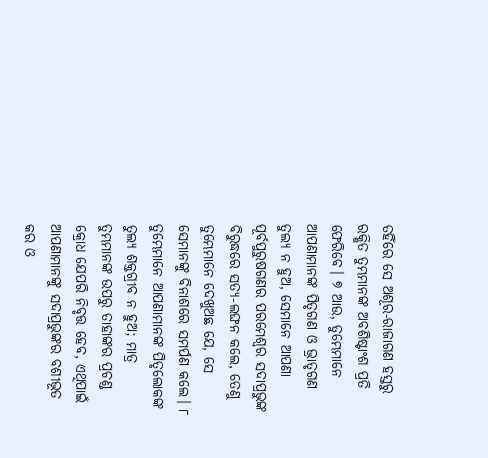ତହିଁରେ ସେ ଅଶୂର-ରାଜାଗଣ ହସ୍ତରୁ ରକ୍ଷିତ ତୁମ୍ଭମାନଙ୍କ ଅବଶିଷ୍ଟାଂଶ ପ୍ରତି ଫେରିବେ। ୭ ଆଉ, ତୁମ୍ଭେମାନେ ଆପଣାମାନଙ୍କ ପିତୃଗଣ ଓ ଭ୍ରାତୃଗଣ ତୁଲ୍ୟ ନ ହୁଅ, ସେମାନେ ଆପଣା ପୂର୍ବପୁରୁଷଗଣର ପରମେଶ୍ୱର ସଦାପ୍ରଭୁଙ୍କ ବିରୁଦ୍ଧରେ ସତ୍ୟ-ଲଙ୍ଘନ କଲେ, ତେଣୁ ତୁମ୍ଭେମାନେ ଦେଖୁଅଛ ଯେ, ସେ ସେମାନଙ୍କୁ ବିନାଶରେ ସମର୍ପଣ କଲେ। ୮ ତୁମ୍ଭେମାନେ ଆପଣାମାନଙ୍କ ପିତୃଲୋକଙ୍କ ତୁଲ୍ୟ ଶକ୍ତଗ୍ରୀବ ନ ହୁଅ; ମାତ୍ର ତୁମ୍ଭମାନଙ୍କ ଉପରୁ ତାହାଙ୍କର ପ୍ରଚଣ୍ଡ କ୍ରୋଧ ଯେପରି ନିବୃତ୍ତ ହେବ, ଏଥିପାଇଁ ଆପଣାମାନଙ୍କୁ ସଦାପ୍ରଭୁଙ୍କର ବଶୀଭୂତ କର ଓ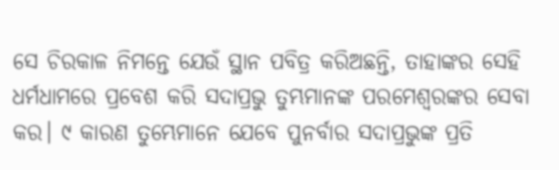ସେ ଚିରକାଳ ନିମନ୍ତେ ଯେଉଁ ସ୍ଥାନ ପବିତ୍ର କରିଅଛନ୍ତି, ତାହାଙ୍କର ସେହି ଧର୍ମଧାମରେ ପ୍ରବେଶ କରି ସଦାପ୍ରଭୁ ତୁମ୍ଭମାନଙ୍କ ପରମେଶ୍ୱରଙ୍କର ସେବା କର। ୯ କାରଣ ତୁମ୍ଭେମାନେ ଯେବେ ପୁନର୍ବାର ସଦାପ୍ରଭୁଙ୍କ ପ୍ରତି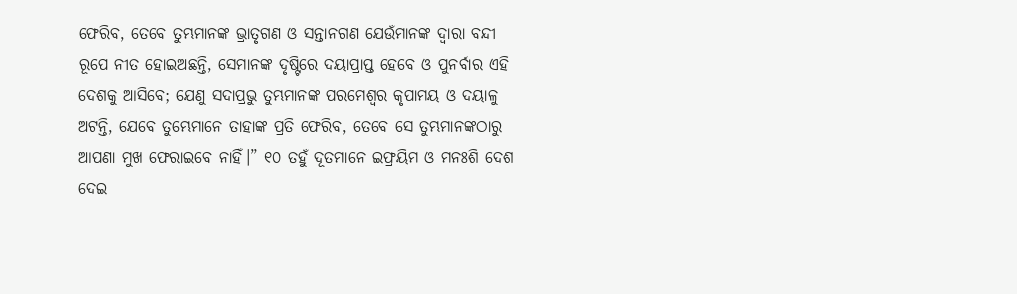ଫେରିବ, ତେବେ ତୁମ୍ଭମାନଙ୍କ ଭ୍ରାତୃଗଣ ଓ ସନ୍ତାନଗଣ ଯେଉଁମାନଙ୍କ ଦ୍ୱାରା ବନ୍ଦୀ ରୂପେ ନୀତ ହୋଇଅଛନ୍ତି, ସେମାନଙ୍କ ଦୃଷ୍ଟିରେ ଦୟାପ୍ରାପ୍ତ ହେବେ ଓ ପୁନର୍ବାର ଏହି ଦେଶକୁ ଆସିବେ; ଯେଣୁ ସଦାପ୍ରଭୁ ତୁମ୍ଭମାନଙ୍କ ପରମେଶ୍ୱର କୃପାମୟ ଓ ଦୟାଳୁ ଅଟନ୍ତି, ଯେବେ ତୁମ୍ଭେମାନେ ତାହାଙ୍କ ପ୍ରତି ଫେରିବ, ତେବେ ସେ ତୁମ୍ଭମାନଙ୍କଠାରୁ ଆପଣା ମୁଖ ଫେରାଇବେ ନାହିଁ।” ୧୦ ତହୁଁ ଦୂତମାନେ ଇଫ୍ରୟିମ ଓ ମନଃଶି ଦେଶ ଦେଇ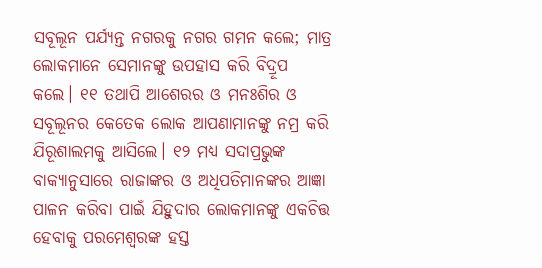ସବୂଲୂନ ପର୍ଯ୍ୟନ୍ତ ନଗରକୁ ନଗର ଗମନ କଲେ; ମାତ୍ର ଲୋକମାନେ ସେମାନଙ୍କୁ ଉପହାସ କରି ବିଦ୍ରୂପ କଲେ। ୧୧ ତଥାପି ଆଶେରର ଓ ମନଃଶିର ଓ ସବୂଲୂନର କେତେକ ଲୋକ ଆପଣାମାନଙ୍କୁ ନମ୍ର କରି ଯିରୂଶାଲମକୁ ଆସିଲେ। ୧୨ ମଧ୍ୟ ସଦାପ୍ରଭୁଙ୍କ ବାକ୍ୟାନୁସାରେ ରାଜାଙ୍କର ଓ ଅଧିପତିମାନଙ୍କର ଆଜ୍ଞା ପାଳନ କରିବା ପାଇଁ ଯିହୁଦାର ଲୋକମାନଙ୍କୁ ଏକଚିତ୍ତ ହେବାକୁ ପରମେଶ୍ୱରଙ୍କ ହସ୍ତ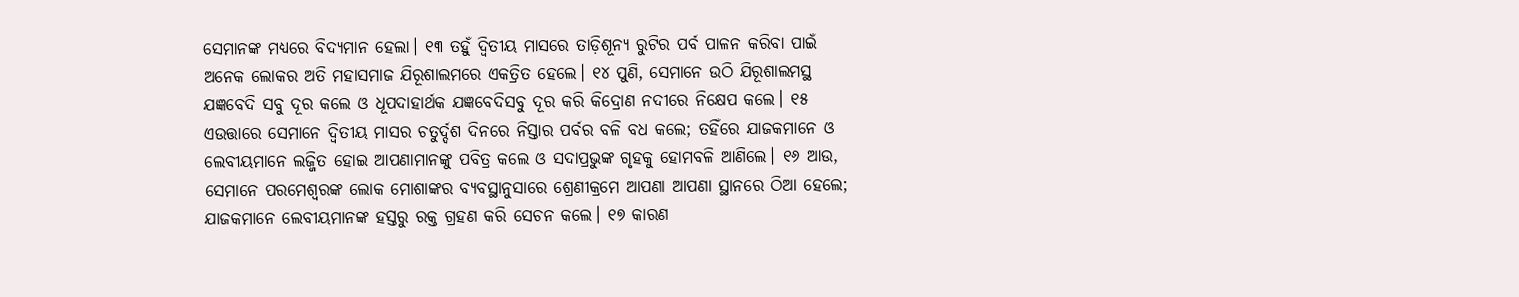ସେମାନଙ୍କ ମଧ୍ୟରେ ବିଦ୍ୟମାନ ହେଲା। ୧୩ ତହୁଁ ଦ୍ୱିତୀୟ ମାସରେ ତାଡ଼ିଶୂନ୍ୟ ରୁଟିର ପର୍ବ ପାଳନ କରିବା ପାଇଁ ଅନେକ ଲୋକର ଅତି ମହାସମାଜ ଯିରୂଶାଲମରେ ଏକତ୍ରିତ ହେଲେ। ୧୪ ପୁଣି, ସେମାନେ ଉଠି ଯିରୂଶାଲମସ୍ଥ ଯଜ୍ଞବେଦି ସବୁ ଦୂର କଲେ ଓ ଧୂପଦାହାର୍ଥକ ଯଜ୍ଞବେଦିସବୁ ଦୂର କରି କିଦ୍ରୋଣ ନଦୀରେ ନିକ୍ଷେପ କଲେ। ୧୫ ଏଉତ୍ତାରେ ସେମାନେ ଦ୍ୱିତୀୟ ମାସର ଚତୁର୍ଦ୍ଦଶ ଦିନରେ ନିସ୍ତାର ପର୍ବର ବଳି ବଧ କଲେ; ତହିଁରେ ଯାଜକମାନେ ଓ ଲେବୀୟମାନେ ଲଜ୍ଜିତ ହୋଇ ଆପଣାମାନଙ୍କୁ ପବିତ୍ର କଲେ ଓ ସଦାପ୍ରଭୁଙ୍କ ଗୃହକୁ ହୋମବଳି ଆଣିଲେ। ୧୬ ଆଉ, ସେମାନେ ପରମେଶ୍ୱରଙ୍କ ଲୋକ ମୋଶାଙ୍କର ବ୍ୟବସ୍ଥାନୁସାରେ ଶ୍ରେଣୀକ୍ରମେ ଆପଣା ଆପଣା ସ୍ଥାନରେ ଠିଆ ହେଲେ; ଯାଜକମାନେ ଲେବୀୟମାନଙ୍କ ହସ୍ତରୁ ରକ୍ତ ଗ୍ରହଣ କରି ସେଚନ କଲେ। ୧୭ କାରଣ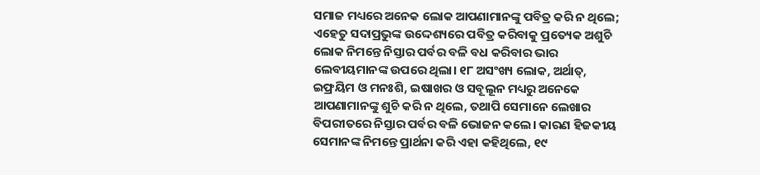ସମାଜ ମଧ୍ୟରେ ଅନେକ ଲୋକ ଆପଣାମାନଙ୍କୁ ପବିତ୍ର କରି ନ ଥିଲେ; ଏହେତୁ ସଦାପ୍ରଭୁଙ୍କ ଉଦ୍ଦେଶ୍ୟରେ ପବିତ୍ର କରିବାକୁ ପ୍ରତ୍ୟେକ ଅଶୁଚି ଲୋକ ନିମନ୍ତେ ନିସ୍ତାର ପର୍ବର ବଳି ବଧ କରିବାର ଭାର ଲେବୀୟମାନଙ୍କ ଉପରେ ଥିଲା। ୧୮ ଅସଂଖ୍ୟ ଲୋକ, ଅର୍ଥାତ୍‍, ଇଫ୍ରୟିମ ଓ ମନଃଶି, ଇଷାଖର ଓ ସବୂଲୂନ ମଧ୍ୟରୁ ଅନେକେ ଆପଣାମାନଙ୍କୁ ଶୁଚି କରି ନ ଥିଲେ, ତଥାପି ସେମାନେ ଲେଖାର ବିପରୀତରେ ନିସ୍ତାର ପର୍ବର ବଳି ଭୋଜନ କଲେ। କାରଣ ହିଜକୀୟ ସେମାନଙ୍କ ନିମନ୍ତେ ପ୍ରାର୍ଥନା କରି ଏହା କହିଥିଲେ, ୧୯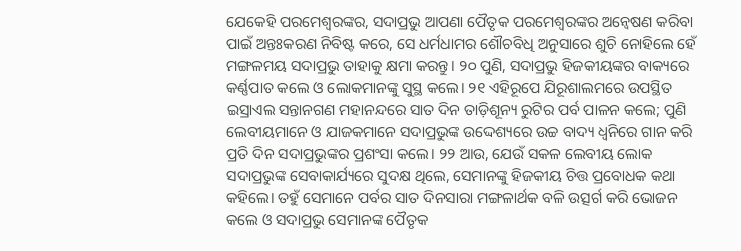ଯେକେହି ପରମେଶ୍ୱରଙ୍କର, ସଦାପ୍ରଭୁ ଆପଣା ପୈତୃକ ପରମେଶ୍ୱରଙ୍କର ଅନ୍ୱେଷଣ କରିବା ପାଇଁ ଅନ୍ତଃକରଣ ନିବିଷ୍ଟ କରେ, ସେ ଧର୍ମଧାମର ଶୌଚବିଧି ଅନୁସାରେ ଶୁଚି ନୋହିଲେ ହେଁ ମଙ୍ଗଳମୟ ସଦାପ୍ରଭୁ ତାହାକୁ କ୍ଷମା କରନ୍ତୁ। ୨୦ ପୁଣି, ସଦାପ୍ରଭୁ ହିଜକୀୟଙ୍କର ବାକ୍ୟରେ କର୍ଣ୍ଣପାତ କଲେ ଓ ଲୋକମାନଙ୍କୁ ସୁସ୍ଥ କଲେ। ୨୧ ଏହିରୂପେ ଯିରୂଶାଲମରେ ଉପସ୍ଥିତ ଇସ୍ରାଏଲ ସନ୍ତାନଗଣ ମହାନନ୍ଦରେ ସାତ ଦିନ ତାଡ଼ିଶୂନ୍ୟ ରୁଟିର ପର୍ବ ପାଳନ କଲେ; ପୁଣି ଲେବୀୟମାନେ ଓ ଯାଜକମାନେ ସଦାପ୍ରଭୁଙ୍କ ଉଦ୍ଦେଶ୍ୟରେ ଉଚ୍ଚ ବାଦ୍ୟ ଧ୍ୱନିରେ ଗାନ କରି ପ୍ରତି ଦିନ ସଦାପ୍ରଭୁଙ୍କର ପ୍ରଶଂସା କଲେ। ୨୨ ଆଉ, ଯେଉଁ ସକଳ ଲେବୀୟ ଲୋକ ସଦାପ୍ରଭୁଙ୍କ ସେବାକାର୍ଯ୍ୟରେ ସୁଦକ୍ଷ ଥିଲେ, ସେମାନଙ୍କୁ ହିଜକୀୟ ଚିତ୍ତ ପ୍ରବୋଧକ କଥା କହିଲେ। ତହୁଁ ସେମାନେ ପର୍ବର ସାତ ଦିନସାରା ମଙ୍ଗଳାର୍ଥକ ବଳି ଉତ୍ସର୍ଗ କରି ଭୋଜନ କଲେ ଓ ସଦାପ୍ରଭୁ ସେମାନଙ୍କ ପୈତୃକ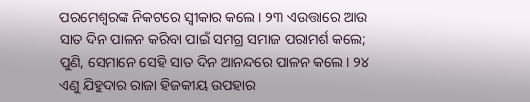ପରମେଶ୍ୱରଙ୍କ ନିକଟରେ ସ୍ୱୀକାର କଲେ। ୨୩ ଏଉତ୍ତାରେ ଆଉ ସାତ ଦିନ ପାଳନ କରିବା ପାଇଁ ସମଗ୍ର ସମାଜ ପରାମର୍ଶ କଲେ; ପୁଣି, ସେମାନେ ସେହି ସାତ ଦିନ ଆନନ୍ଦରେ ପାଳନ କଲେ। ୨୪ ଏଣୁ ଯିହୁଦାର ରାଜା ହିଜକୀୟ ଉପହାର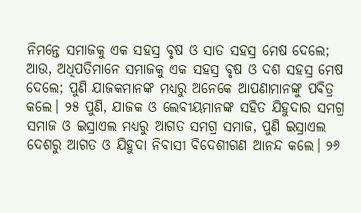ନିମନ୍ତେ ସମାଜକୁ ଏକ ସହସ୍ର ବୃଷ ଓ ସାତ ସହସ୍ର ମେଷ ଦେଲେ; ଆଉ, ଅଧିପତିମାନେ ସମାଜକୁ ଏକ ସହସ୍ର ବୃଷ ଓ ଦଶ ସହସ୍ର ମେଷ ଦେଲେ; ପୁଣି ଯାଜକମାନଙ୍କ ମଧ୍ୟରୁ ଅନେକେ ଆପଣାମାନଙ୍କୁ ପବିତ୍ର କଲେ। ୨୫ ପୁଣି, ଯାଜକ ଓ ଲେବୀୟମାନଙ୍କ ସହିତ ଯିହୁଦାର ସମଗ୍ର ସମାଜ ଓ ଇସ୍ରାଏଲ ମଧ୍ୟରୁ ଆଗତ ସମଗ୍ର ସମାଜ, ପୁଣି ଇସ୍ରାଏଲ ଦେଶରୁ ଆଗତ ଓ ଯିହୁଦା ନିବାସୀ ବିଦେଶୀଗଣ ଆନନ୍ଦ କଲେ। ୨୬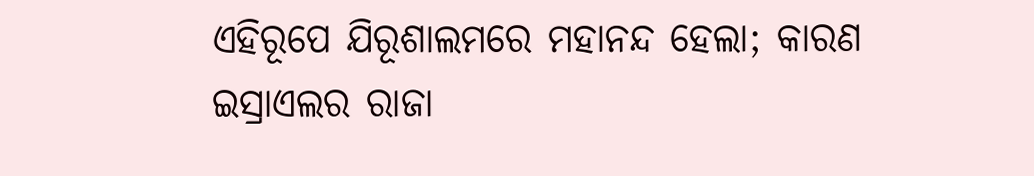ଏହିରୂପେ ଯିରୂଶାଲମରେ ମହାନନ୍ଦ ହେଲା; କାରଣ ଇସ୍ରାଏଲର ରାଜା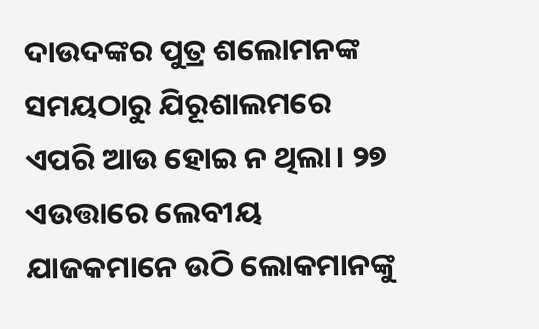ଦାଉଦଙ୍କର ପୁତ୍ର ଶଲୋମନଙ୍କ ସମୟଠାରୁ ଯିରୂଶାଲମରେ ଏପରି ଆଉ ହୋଇ ନ ଥିଲା। ୨୭ ଏଉତ୍ତାରେ ଲେବୀୟ ଯାଜକମାନେ ଉଠି ଲୋକମାନଙ୍କୁ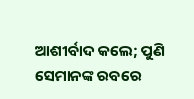ଆଶୀର୍ବାଦ କଲେ; ପୁଣି ସେମାନଙ୍କ ରବରେ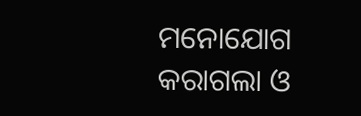ମନୋଯୋଗ କରାଗଲା ଓ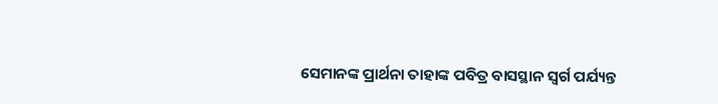ସେମାନଙ୍କ ପ୍ରାର୍ଥନା ତାହାଙ୍କ ପବିତ୍ର ବାସସ୍ଥାନ ସ୍ୱର୍ଗ ପର୍ଯ୍ୟନ୍ତ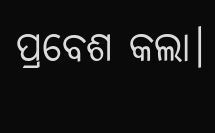ପ୍ରବେଶ କଲା।